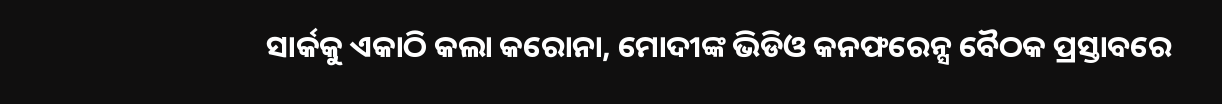ସାର୍କକୁ ଏକାଠି କଲା କରୋନା, ମୋଦୀଙ୍କ ଭିଡିଓ କନଫରେନ୍ସ ବୈଠକ ପ୍ରସ୍ତାବରେ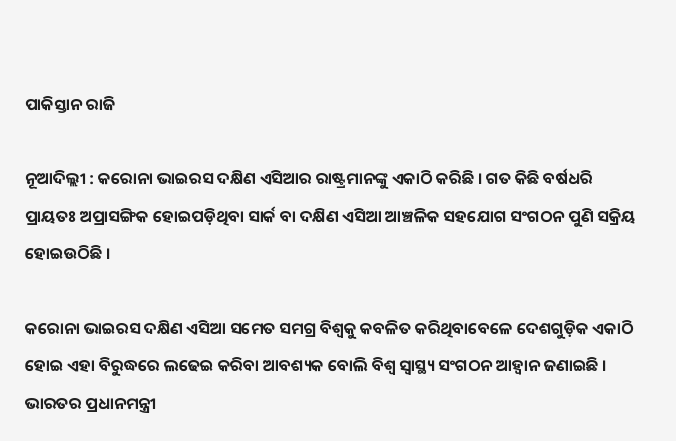ପାକିସ୍ତାନ ରାଜି

ନୂଆଦିଲ୍ଲୀ : କରୋନା ଭାଇରସ ଦକ୍ଷିଣ ଏସିଆର ରାଷ୍ଟ୍ରମାନଙ୍କୁ ଏକାଠି କରିଛି । ଗତ କିଛି ବର୍ଷଧରି ପ୍ରାୟତଃ ଅପ୍ରାସଙ୍ଗିକ ହୋଇପଡ଼ିଥିବା ସାର୍କ ବା ଦକ୍ଷିଣ ଏସିଆ ଆଞ୍ଚଳିକ ସହଯୋଗ ସଂଗଠନ ପୁଣି ସକ୍ରିୟ ହୋଇଉଠିଛି ।

କରୋନା ଭାଇରସ ଦକ୍ଷିଣ ଏସିଆ ସମେତ ସମଗ୍ର ବିଶ୍ୱକୁ କବଳିତ କରିଥିବାବେଳେ ଦେଶଗୁଡ଼ିକ ଏକାଠି ହୋଇ ଏହା ବିରୁଦ୍ଧରେ ଲଢେଇ କରିବା ଆବଶ୍ୟକ ବୋଲି ବିଶ୍ୱ ସ୍ୱାସ୍ଥ୍ୟ ସଂଗଠନ ଆହ୍ଵାନ ଜଣାଇଛି । ଭାରତର ପ୍ରଧାନମନ୍ତ୍ରୀ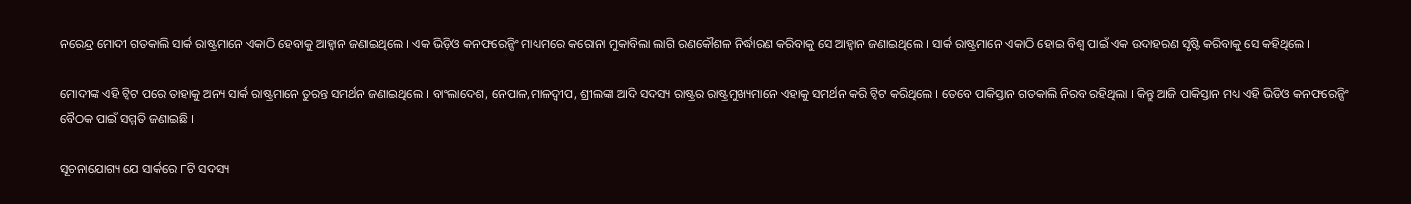ନରେନ୍ଦ୍ର ମୋଦୀ ଗତକାଲି ସାର୍କ ରାଷ୍ଟ୍ରମାନେ ଏକାଠି ହେବାକୁ ଆହ୍ଵାନ ଜଣାଇଥିଲେ । ଏକ ଭିଡ଼ିଓ କନଫରେନ୍ସିଂ ମାଧ୍ୟମରେ କରୋନା ମୁକାବିଲା ଲାଗି ରଣକୌଶଳ ନିର୍ଦ୍ଧାରଣ କରିବାକୁ ସେ ଆହ୍ଵାନ ଜଣାଇଥିଲେ । ସାର୍କ ରାଷ୍ଟ୍ରମାନେ ଏକାଠି ହୋଇ ବିଶ୍ୱ ପାଇଁ ଏକ ଉଦାହରଣ ସୃଷ୍ଟି କରିବାକୁ ସେ କହିଥିଲେ ।

ମୋଦୀଙ୍କ ଏହି ଟ୍ଵିଟ ପରେ ତାହାକୁ ଅନ୍ୟ ସାର୍କ ରାଷ୍ଟ୍ରମାନେ ତୁରନ୍ତ ସମର୍ଥନ ଜଣାଇଥିଲେ । ବାଂଲାଦେଶ, ନେପାଳ,ମାଳଦ୍ୱୀପ, ଶ୍ରୀଲଙ୍କା ଆଦି ସଦସ୍ୟ ରାଷ୍ଟ୍ରର ରାଷ୍ଟ୍ରମୁଖ୍ୟମାନେ ଏହାକୁ ସମର୍ଥନ କରି ଟ୍ଵିଟ କରିଥିଲେ । ତେବେ ପାକିସ୍ତାନ ଗତକାଲି ନିରବ ରହିଥିଲା । କିନ୍ତୁ ଆଜି ପାକିସ୍ତାନ ମଧ୍ୟ ଏହି ଭିଡିଓ କନଫରେନ୍ସିଂ ବୈଠକ ପାଇଁ ସମ୍ମତି ଜଣାଇଛି ।

ସୂଚନାଯୋଗ୍ୟ ଯେ ସାର୍କରେ ୮ଟି ସଦସ୍ୟ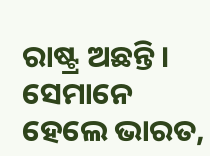ରାଷ୍ଟ୍ର ଅଛନ୍ତି । ସେମାନେ ହେଲେ ଭାରତ,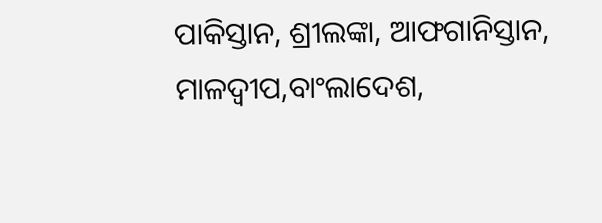ପାକିସ୍ତାନ, ଶ୍ରୀଲଙ୍କା, ଆଫଗାନିସ୍ତାନ, ମାଳଦ୍ୱୀପ,ବାଂଲାଦେଶ,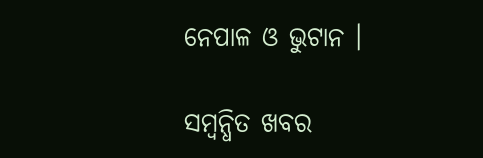ନେପାଳ ଓ ଭୁଟାନ ।

ସମ୍ବନ୍ଧିତ ଖବର